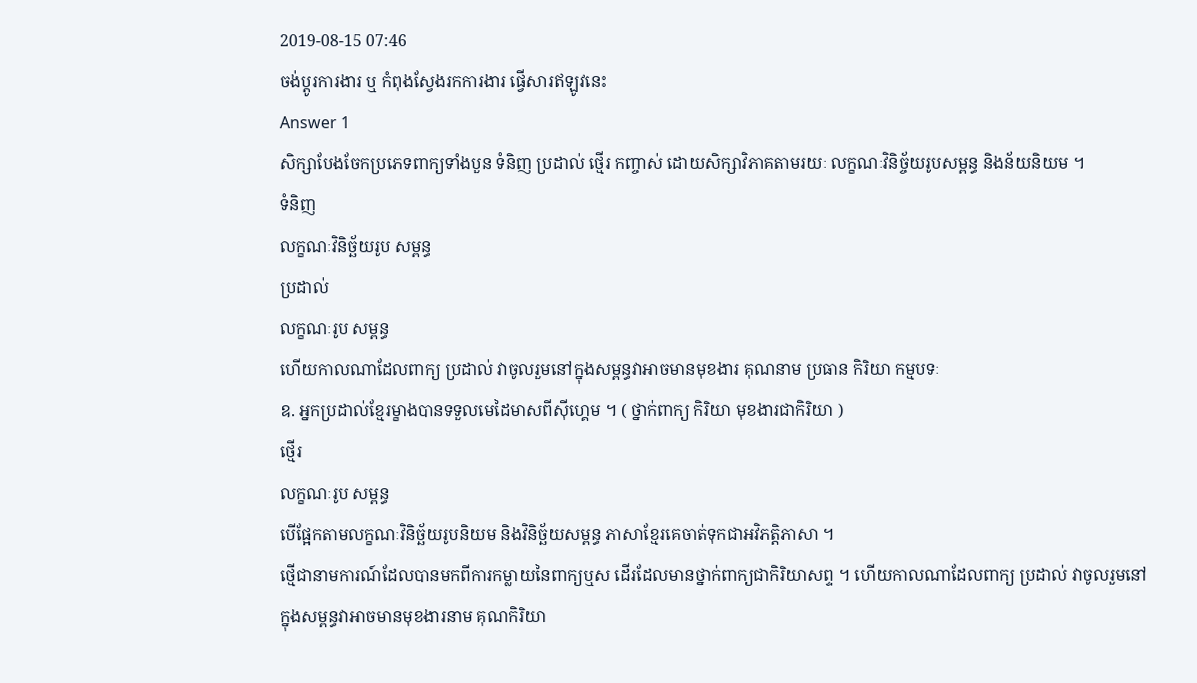2019-08-15 07:46
ចង់ប្តូរការងារ ឬ កំពុងស្វែងរកការងារ ផ្វើសារឥឡូវនេះ
Answer 1
សិក្សាបែងចែកប្រភេទពាក្យទាំងបួន ទំនិញ ប្រដាល់ ថ្មើរ កញ្ចាស់ ដោយសិក្សាវិភាគតាមរយៈ លក្ខណៈវិនិច្ច័យរូបសម្ពន្ធ និងន័យនិយម ។
ទំនិញ
លក្ខណៈវិនិច្ឆ័យរូប សម្ពន្ធ
ប្រដាល់
លក្ខណៈរូប សម្ពន្ធ
ហើយកាលណាដែលពាក្យ ប្រដាល់ វាចូលរួមនៅក្នុងសម្ពន្ធវាអាចមានមុខងារ គុណនាម ប្រធាន កិរិយា កម្មបទៈ
ឧ. អ្នកប្រដាល់ខ្មែរម្ខាងបានទទួលមេដៃមាសពីស៊ីហ្គេម ។ ( ថ្នាក់ពាក្យ កិរិយា មុខងារជាកិរិយា )
ថ្មើរ
លក្ខណៈរូប សម្ពន្ធ
បើផ្អែកតាមលក្ខណៈវិនិច្ឆ័យរូបនិយម និងវិនិច្ឆ័យសម្ពន្ធ ភាសាខ្មែរគេចាត់ទុកជាអវិភត្តិភាសា ។
ថ្មើជានាមការណ៍ដែលបានមកពីការកម្លាយនៃពាក្យឬស ដើរដែលមានថ្នាក់ពាក្យជាកិរិយាសព្ទ ។ ហើយកាលណាដែលពាក្យ ប្រដាល់ វាចូលរួមនៅក្នុងសម្ពន្ធវាអាចមានមុខងារនាម គុណកិរិយា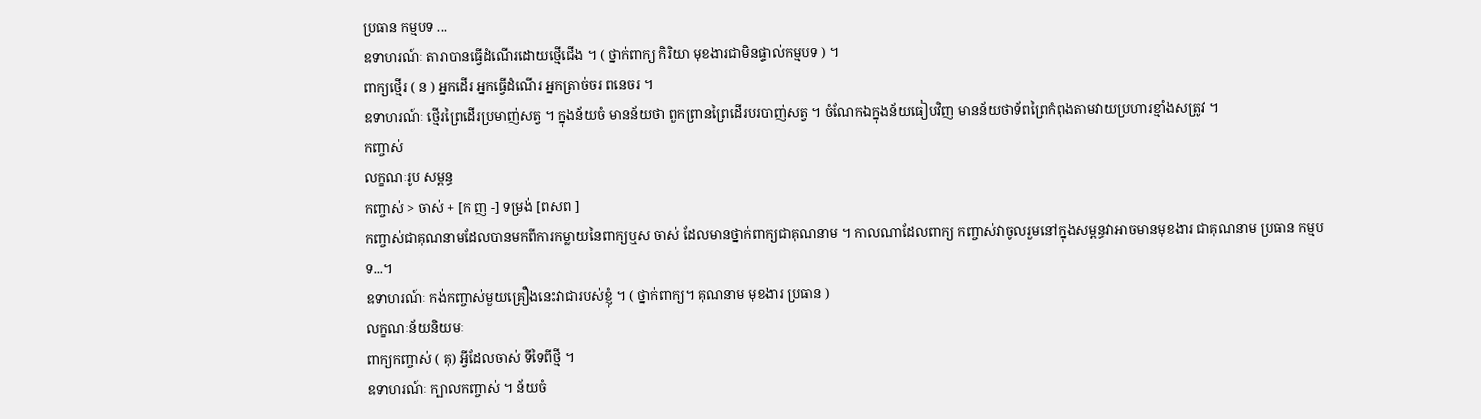ប្រធាន កម្មបទ ...
ឧទាហរណ៍ៈ តារាបានធ្វើដំណើរដោយថ្មើជើង ។ ( ថ្នាក់ពាក្យ កិរិយា មុខងារជាមិនផ្ទាល់កម្មបទ ) ។
ពាក្យថ្មើរ ( ន ) អ្នកដើរ អ្នកធ្វើដំណើរ អ្នកត្រាច់ចរ ពនេចរ ។
ឧទាហរណ៍ៈ ថ្មើរព្រៃដើរប្រមាញ់សត្វ ។ ក្នុងន័យចំ មានន័យថា ពួកព្រានព្រៃដើរបរបាញ់សត្វ ។ ចំណែកឯក្នុងន័យធៀបវិញ មានន័យថាទ័ពព្រៃកំពុងតាមវាយប្រហារខ្មាំងសត្រូវ ។
កញ្ចាស់
លក្ខណៈរូប សម្ពន្ធ
កញ្ចាស់ > ចាស់ + [ក ញ -] ទម្រង់ [ពសព ]
កញ្ចាស់ជាគុណនាមដែលបានមកពីការកម្លាយនៃពាក្យឬស ចាស់ ដែលមានថ្នាក់ពាក្យជាគុណនាម ។ កាលណាដែលពាក្យ កញ្ចាស់វាចូលរួមនៅក្នុងសម្ពន្ធវាអាចមានមុខងារ ជាគុណនាម ប្រធាន កម្មបទ...។
ឧទាហរណ៍ៈ កង់កញ្ចាស់មួយគ្រឿងនេះវាជារបស់ខ្ញុំ ។ ( ថ្នាក់ពាក្យ។ គុណនាម មុខងារ ប្រធាន )
លក្ខណៈន័យនិយមៈ
ពាក្យកញ្ចាស់ ( គុ) អ្វីដែលចាស់ ទីទៃពីថ្មី ។
ឧទាហរណ៍ៈ ក្បាលកញ្ចាស់ ។ ន័យចំ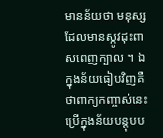មានន័យថា មនុស្សដែលមានស្កូវដុះពាសពេញក្បាល ។ ឯក្នុងន័យធៀបវិញគឺថាពាក្យកញ្ចាស់នេះប្រើក្នុងន័យបន្តុបប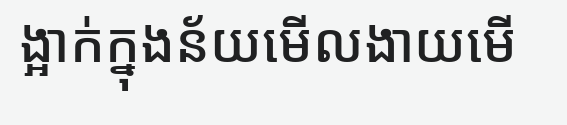ង្អាក់ក្នុងន័យមើលងាយមើ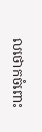លថោកចំពោះ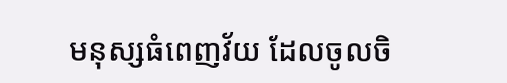មនុស្សធំពេញវ័យ ដែលចូលចិ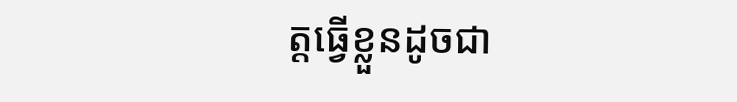ត្តធ្វើខ្លួនដូចជា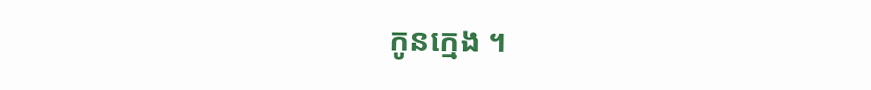កូនក្មេង ។